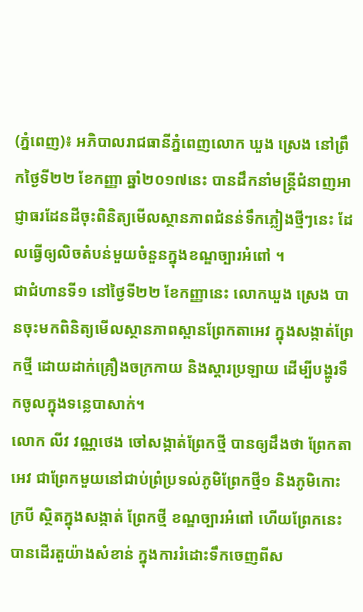(ភ្នំពេញ)៖ អភិបាលរាជធានីភ្នំពេញលោក ឃួង ស្រេង នៅព្រឹកថ្ងៃទី២២ ខែកញ្ញា ឆ្នាំ២០១៧នេះ បានដឹកនាំមន្ត្រីជំនាញអាជ្ញាធរដែនដីចុះពិនិត្យមើលស្ថានភាពជំនន់ទឹកភ្លៀងថ្មីៗនេះ ដែលធ្វើឲ្យលិចតំបន់មួយចំនួនក្នុងខណ្ឌច្បារអំពៅ ។
ជាជំហានទី១ នៅថ្ងៃទី២២ ខែកញ្ញានេះ លោកឃួង ស្រេង បានចុះមកពិនិត្យមើលស្ថានភាពស្ពានព្រែកតាអេវ ក្នុងសង្កាត់ព្រែកថ្មី ដោយដាក់គ្រឿងចក្រកាយ និងស្តារប្រឡាយ ដើម្បីបង្ហូរទឹកចូលក្នុងទន្លេបាសាក់។
លោក លីវ វណ្ណថេង ចៅសង្កាត់ព្រែកថ្មី បានឲ្យដឹងថា ព្រែកតាអេវ ជាព្រែកមួយនៅជាប់ព្រំប្រទល់ភូមិព្រែកថ្មី១ និងភូមិកោះក្របី ស្ថិតក្នុងសង្កាត់ ព្រែកថ្មី ខណ្ឌច្បារអំពៅ ហើយព្រែកនេះបានដើរតួយ៉ាងសំខាន់ ក្នុងការរំដោះទឹកចេញពីស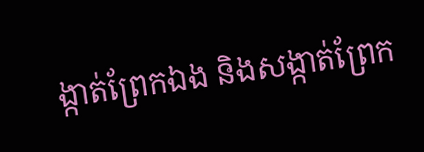ង្កាត់ព្រែកឯង និងសង្កាត់ព្រែក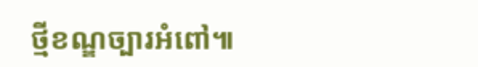ថ្មីខណ្ឌច្បារអំពៅ៕